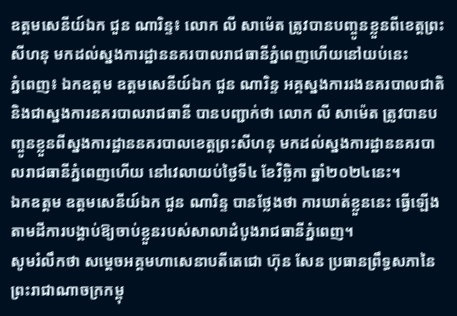ឧត្តមសេនីយ៍ឯក ជួន ណារិន្ទ៖ លោក លី សាម៉េត ត្រូវបានបញ្ចូនខ្លួនពីខេត្តព្រះសីហនុ មកដល់ស្នងការដ្ឋាននគរបាលរាជធានីភ្នំពេញហើយនៅយប់នេះ
ភ្នំពេញ៖ ឯកឧត្តម ឧត្តមសេនីយ៍ឯក ជួន ណារិន្ទ អគ្គស្នងការរងនគរបាលជាតិ និងជាស្នងការនគរបាលរាជធានី បានបញ្ជាក់ថា លោក លី សាម៉េត ត្រូវបានបញ្ចូនខ្លួនពីស្នងការដ្ឋាននគរបាលខេត្តព្រះសីហនុ មកដល់ស្នងការដ្ឋាននគរបាលរាជធានីភ្នំពេញហើយ នៅវេលាយប់ថ្ងៃទី៤ ខែវិច្ឆិកា ឆ្នាំ២០២៤នេះ។
ឯកឧត្តម ឧត្តមសេនីយ៍ឯក ជួន ណារិន្ទ បានថ្លែងថា ការឃាត់ខ្លួននេះ ធ្វើឡើងតាមដីការបង្គាប់ឱ្យចាប់ខ្លួនរបស់សាលាដំបូងរាជធានីភ្នំពេញ។
សូមរំលឹកថា សម្ដេចអគ្គមហាសេនាបតីតេជោ ហ៊ុន សែន ប្រធានព្រឹទ្ធសភានៃព្រះរាជាណាចក្រកម្ពុ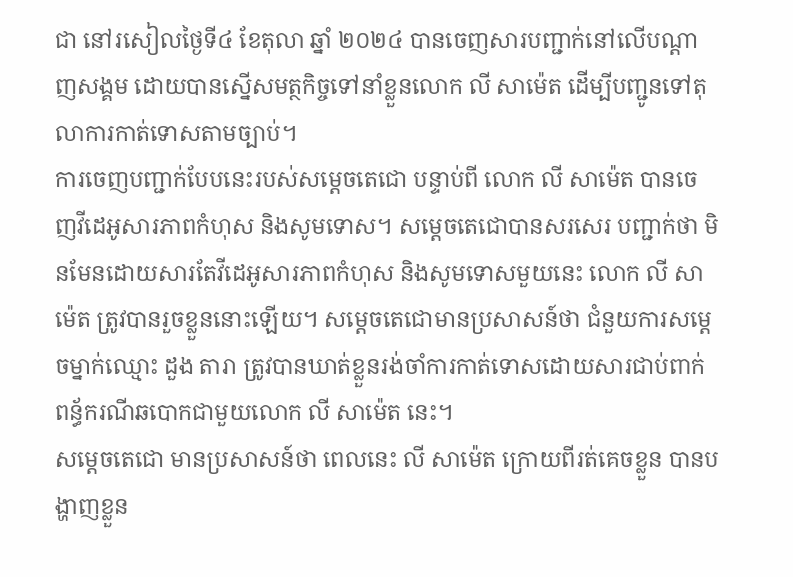ជា នៅរសៀលថ្ងៃទី៤ ខែតុលា ឆ្នាំ ២០២៤ បានចេញសារបញ្ជាក់នៅលើបណ្ដាញសង្គម ដោយបានស្នើសមត្ថកិច្ចទៅនាំខ្លួនលោក លី សាម៉េត ដើម្បីបញ្ជូនទៅតុលាការកាត់ទោសតាមច្បាប់។
ការចេញបញ្ជាក់បែបនេះរបស់សម្ដេចតេជោ បន្ទាប់ពី លោក លី សាម៉េត បានចេញវីដេអូសារភាពកំហុស និងសូមទោស។ សម្ដេចតេជោបានសរសេរ បញ្ជាក់ថា មិនមែនដោយសារតែវីដេអូសារភាពកំហុស និងសូមទោសមួយនេះ លោក លី សាម៉េត ត្រូវបានរួចខ្លួននោះឡើយ។ សម្ដេចតេជោមានប្រសាសន៍ថា ជំនួយការសម្ដេចម្នាក់ឈ្មោះ ដួង តារា ត្រូវបានឃាត់ខ្លួនរង់ចាំការកាត់ទោសដោយសារជាប់ពាក់ពន្ធ័ករណីឆបោកជាមួយលោក លី សាម៉េត នេះ។
សម្ដេចតេជោ មានប្រសាសន៍ថា ពេលនេះ លី សាម៉េត ក្រោយពីរត់គេចខ្លួន បានបង្ហាញខ្លួន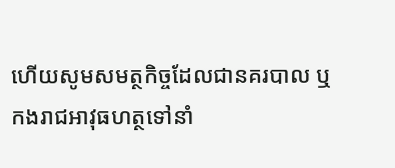ហើយសូមសមត្ថកិច្ចដែលជានគរបាល ឬកងរាជអាវុធហត្ថទៅនាំ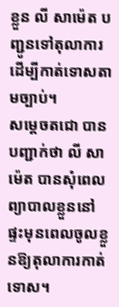ខ្លួន លី សាម៉េត បញ្ជូនទៅតុលាការដើម្បីកាត់ទោសតាមច្បាប់។
សម្ដេចតជោ បានបញ្ជាក់ថា លី សាម៉េត បានសុំពេលព្យាបាលខ្លួននៅផ្ទះមុនពេលចូលខ្លួនឱ្យតុលាការកាត់ទោស។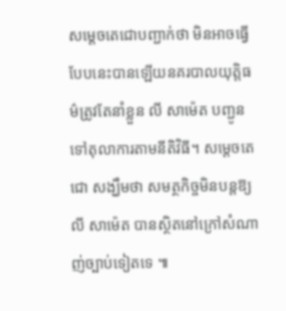សម្ដេចតេជោបញ្ជាក់ថា មិនអាចធ្វើបែបនេះបានឡើយនគរបាលយុត្តិធម៌ត្រូវតែនាំខ្លួន លី សាម៉េត បញ្ជូនទៅតុលាការតាមនីតិវិធី។ សម្ដេចតេជោ សង្ឃឹមថា សមត្ថកិច្ចមិនបន្តឱ្យ លី សាម៉េត បានស្ថិតនៅក្រៅសំណាញ់ច្បាប់ទៀតទេ ៕